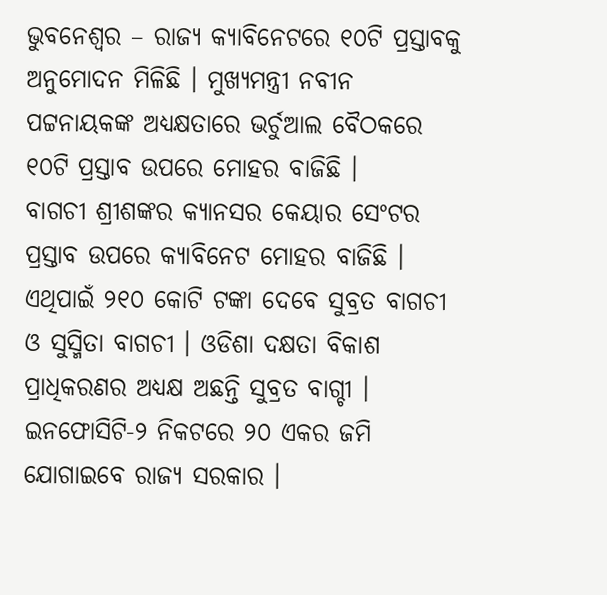ଭୁବନେଶ୍ୱର – ରାଜ୍ୟ କ୍ୟାବିନେଟରେ ୧୦ଟି ପ୍ରସ୍ତାବକୁ ଅନୁମୋଦନ ମିଳିଛି । ମୁଖ୍ୟମନ୍ତ୍ରୀ ନବୀନ ପଟ୍ଟନାୟକଙ୍କ ଅଧ୍ୟକ୍ଷତାରେ ଭର୍ଚୁଆଲ ବୈଠକରେ ୧୦ଟି ପ୍ରସ୍ତାବ ଉପରେ ମୋହର ବାଜିଛି ।
ବାଗଚୀ ଶ୍ରୀଶଙ୍କର କ୍ୟାନସର କେୟାର ସେଂଟର ପ୍ରସ୍ତାବ ଉପରେ କ୍ୟାବିନେଟ ମୋହର ବାଜିଛି । ଏଥିପାଇଁ ୨୧୦ କୋଟି ଟଙ୍କା ଦେବେ ସୁବ୍ରତ ବାଗଚୀ ଓ ସୁସ୍ମିତା ବାଗଚୀ । ଓଡିଶା ଦକ୍ଷତା ବିକାଶ ପ୍ରାଧିକରଣର ଅଧ୍ୟକ୍ଷ ଅଛନ୍ତି ସୁବ୍ରତ ବାଗ୍ଚୀ ।
ଇନଫୋସିଟି-୨ ନିକଟରେ ୨୦ ଏକର ଜମି ଯୋଗାଇବେ ରାଜ୍ୟ ସରକାର ।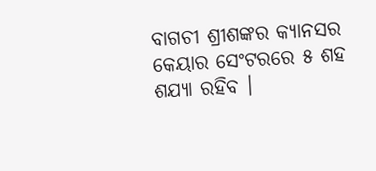ବାଗଚୀ ଶ୍ରୀଶଙ୍କର କ୍ୟାନସର କେୟାର ସେଂଟରରେ ୫ ଶହ ଶଯ୍ୟା ରହିବ ।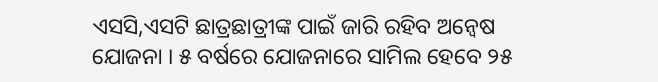ଏସସି,ଏସଟି ଛାତ୍ରଛାତ୍ରୀଙ୍କ ପାଇଁ ଜାରି ରହିବ ଅନ୍ୱେଷ ଯୋଜନା । ୫ ବର୍ଷରେ ଯୋଜନାରେ ସାମିଲ ହେବେ ୨୫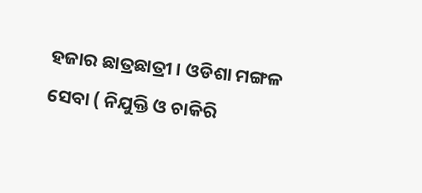ହଜାର ଛାତ୍ରଛାତ୍ରୀ । ଓଡିଶା ମଙ୍ଗଳ ସେବା ( ନିଯୁକ୍ତି ଓ ଚାକିରି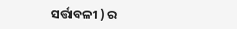ସର୍ତ୍ତାବଳୀ ) ର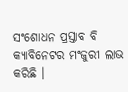ସଂଶୋଧନ ପ୍ରସ୍ତାବ ବି କ୍ୟାବିନେଟର ମଂଜୁରୀ ଲାଭ କରିଛି ।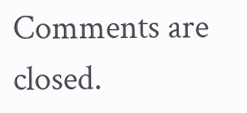Comments are closed.